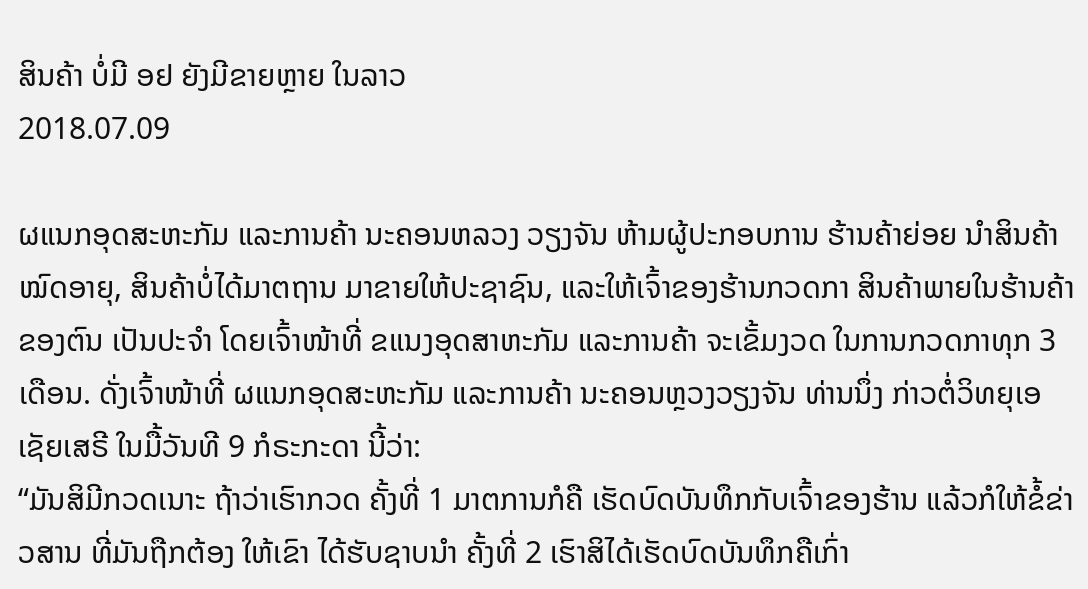ສິນຄ້າ ບໍ່ມີ ອຢ ຍັງມີຂາຍຫຼາຍ ໃນລາວ
2018.07.09

ຜແນກອຸດສະຫະກັມ ແລະການຄ້າ ນະຄອນຫລວງ ວຽງຈັນ ຫ້າມຜູ້ປະກອບການ ຮ້ານຄ້າຍ່ອຍ ນໍາສິນຄ້າໝົດອາຍຸ, ສິນຄ້າບໍ່ໄດ້ມາຕຖານ ມາຂາຍໃຫ້ປະຊາຊົນ, ແລະໃຫ້ເຈົ້າຂອງຮ້ານກວດກາ ສິນຄ້າພາຍໃນຮ້ານຄ້າຂອງຕົນ ເປັນປະຈໍາ ໂດຍເຈົ້າໜ້າທີ່ ຂແນງອຸດສາຫະກັມ ແລະການຄ້າ ຈະເຂັ້ມງວດ ໃນການກວດກາທຸກ 3 ເດືອນ. ດັ່ງເຈົ້າໜ້າທີ່ ຜແນກອຸດສະຫະກັມ ແລະການຄ້າ ນະຄອນຫຼວງວຽງຈັນ ທ່ານນຶ່ງ ກ່າວຕໍ່ວິທຍຸເອເຊັຍເສຣີ ໃນມື້ວັນທີ 9 ກໍຣະກະດາ ນີ້ວ່າ:
“ມັນສິມີກວດເນາະ ຖ້າວ່າເຮົາກວດ ຄັ້ງທີ່ 1 ມາຕການກໍຄື ເຮັດບົດບັນທຶກກັບເຈົ້າຂອງຮ້ານ ແລ້ວກໍໃຫ້ຂໍ້ຂ່າວສານ ທີ່ມັນຖືກຕ້ອງ ໃຫ້ເຂົາ ໄດ້ຮັບຊາບນໍາ ຄັ້ງທີ່ 2 ເຮົາສິໄດ້ເຮັດບົດບັນທຶກຄືເກົ່າ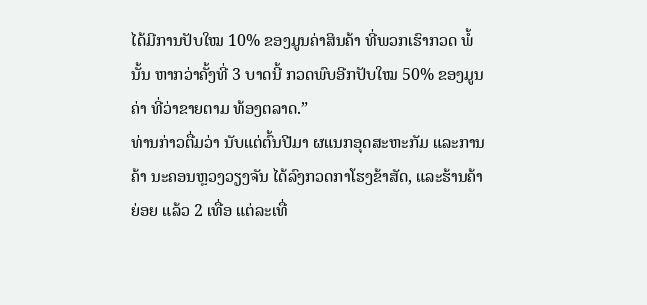ໄດ້ມີການປັບໃໝ 10% ຂອງມູນຄ່າສິນຄ້າ ທີ່ພວກເຮົາກວດ ພໍ້ນັ້ນ ຫາກວ່າຄັ້ງທີ່ 3 ບາດນີ້ ກວດພົບອີກປັບໃໝ 50% ຂອງມູນຄ່າ ທີ່ວ່າຂາຍຕາມ ທ້ອງຕລາດ.”
ທ່ານກ່າວຕື່ມວ່າ ນັບແຕ່ຕົ້ນປີມາ ຜແນກອຸດສະຫະກັມ ແລະການຄ້າ ນະຄອນຫຼວງວຽງຈັນ ໄດ້ລົງກວດກາໂຮງຂ້າສັດ, ແລະຮ້ານຄ້າຍ່ອຍ ແລ້ວ 2 ເທື່ອ ແຕ່ລະເທື່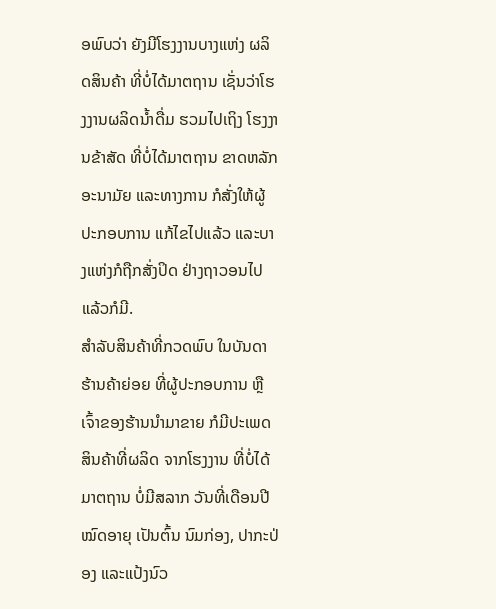ອພົບວ່າ ຍັງມີໂຮງງານບາງແຫ່ງ ຜລິດສິນຄ້າ ທີ່ບໍ່ໄດ້ມາຕຖານ ເຊັ່ນວ່າໂຮງງານຜລິດນໍ້າດື່ມ ຮວມໄປເຖິງ ໂຮງງານຂ້າສັດ ທີ່ບໍ່ໄດ້ມາຕຖານ ຂາດຫລັກອະນາມັຍ ແລະທາງການ ກໍສັ່ງໃຫ້ຜູ້ປະກອບການ ແກ້ໄຂໄປແລ້ວ ແລະບາງແຫ່ງກໍຖືກສັ່ງປິດ ຢ່າງຖາວອນໄປແລ້ວກໍມີ.
ສໍາລັບສິນຄ້າທີ່ກວດພົບ ໃນບັນດາຮ້ານຄ້າຍ່ອຍ ທີ່ຜູ້ປະກອບການ ຫຼືເຈົ້າຂອງຮ້ານນໍາມາຂາຍ ກໍມີປະເພດສິນຄ້າທີ່ຜລິດ ຈາກໂຮງງານ ທີ່ບໍ່ໄດ້ມາຕຖານ ບໍ່ມີສລາກ ວັນທີ່ເດືອນປີ ໝົດອາຍຸ ເປັນຕົ້ນ ນົມກ່ອງ, ປາກະປ່ອງ ແລະແປ້ງນົວ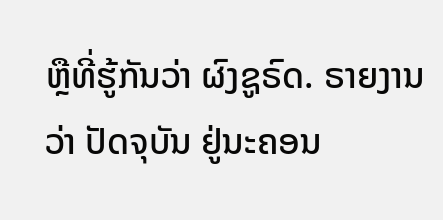ຫຼືທີ່ຮູ້ກັນວ່າ ຜົງຊູຣົດ. ຣາຍງານວ່າ ປັດຈຸບັນ ຢູ່ນະຄອນ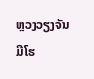ຫຼວງວຽງຈັນ ມີໂຮ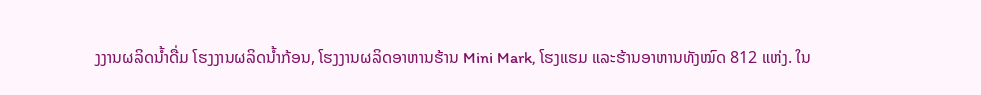ງງານຜລິດນໍ້າດື່ມ ໂຮງງານຜລິດນໍ້າກ້ອນ, ໂຮງງານຜລິດອາຫານຮ້ານ Mini Mark, ໂຮງແຮມ ແລະຮ້ານອາຫານທັງໝົດ 812 ແຫ່ງ. ໃນ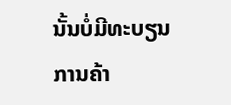ນັ້ນບໍ່ມີທະບຽນການຄ້າ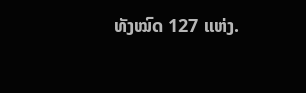ທັງໝົດ 127 ແຫ່ງ.